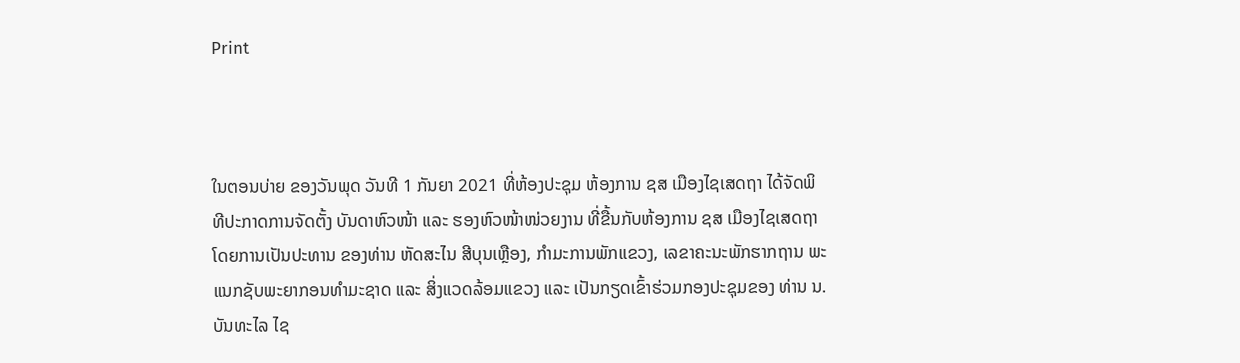Print



ໃນຕອນບ່າຍ ຂອງວັນພຸດ ວັນທີ 1 ກັນຍາ 2021 ທີ່ຫ້ອງປະຊຸມ ຫ້ອງການ ຊສ ເມືອງໄຊເສດຖາ ໄດ້ຈັດພິທີປະກາດການຈັດຕັ້ງ ບັນດາຫົວໜ້າ ແລະ ຮອງຫົວໜ້າໜ່ວຍງານ ທີ່ຂື້ນກັບຫ້ອງການ ຊສ ເມືອງໄຊເສດຖາ ໂດຍການເປັນປະທານ ຂອງທ່ານ ຫັດສະໄນ ສີບຸນເຫຼືອງ, ກຳມະການພັກແຂວງ, ເລຂາຄະນະພັກຮາກຖານ ພະແນກຊັບພະຍາກອນທໍາມະຊາດ ແລະ ສິ່ງແວດລ້ອມແຂວງ ແລະ ເປັນກຽດເຂົ້າຮ່ວມກອງປະຊຸມຂອງ ທ່ານ ນ. ບັນທະໄລ ໄຊ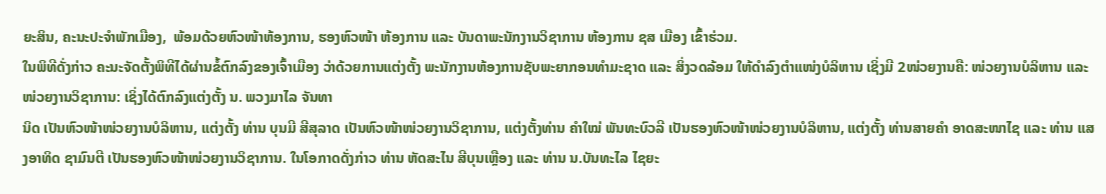ຍະສິນ, ຄະນະປະຈໍາພັກເມືອງ,  ພ້ອມດ້ວຍຫົວໜ້າຫ້ອງການ, ຮອງຫົວໜ້າ ຫ້ອງການ ແລະ ບັນດາພະນັກງານວິຊາການ ຫ້ອງການ ຊສ ເມືອງ ເຂົ້າຮ່ວມ.
ໃນພິທີດັ່ງກ່າວ ຄະນະຈັດຕັ້ງພິທີໄດ້ຜ່ານຂໍ້ຕົກລົງຂອງເຈົ້າເມືອງ ວ່າດ້ວຍການແຕ່ງຕັ້ງ ພະນັກງານຫ້ອງການຊັບພະຍາກອນທໍາມະຊາດ ແລະ ສິ່ງວດລ້ອມ ໃຫ້ດໍາລົງຕໍາແໜ່ງບໍລິຫານ ເຊິ່ງມີ 2ໜ່ວຍງານຄື: ໜ່ວຍງານບໍລິຫານ ແລະ ໜ່ວຍງານວິຊາການ: ເຊິ່ງໄດ້ຕົກລົງແຕ່ງຕັ້ງ ນ. ພວງມາໄລ ຈັນທາ
ນິດ ເປັນຫົວໜ້າໜ່ວຍງານບໍລິຫານ, ແຕ່ງຕັ້ງ ທ່ານ ບຸນມີ ສີສຸລາດ ເປັນຫົວໜ້າໜ່ວຍງານວິຊາການ, ແຕ່ງຕັ້ງທ່ານ ຄໍາໃໝ່ ພັນທະບົວລີ ເປັນຮອງຫົວໜ້າໜ່ວຍງານບໍລິຫານ, ແຕ່ງຕັ້ງ ທ່ານສາຍຄໍາ ອາດສະໜາໄຊ ແລະ ທ່ານ ແສງອາທິດ ຊາມົນຕີ ເປັນຮອງຫົວໜ້າໜ່ວຍງານວິຊາການ. ໃນໂອກາດດັ່ງກ່າວ ທ່ານ ຫັດສະໄນ ສີບຸນເຫຼືອງ ແລະ ທ່ານ ນ.ບັນທະໄລ ໄຊຍະ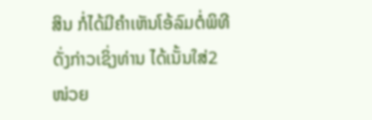ສິນ ກໍ່ໄດ້ມີຄໍາເຫັນໂອ້ລົມຕໍ່ພິທີດັ່ງກ່າວເຊິ່ງທ່ານ ໄດ້ເນັ້ນໃສ່2ໜ່ວຍ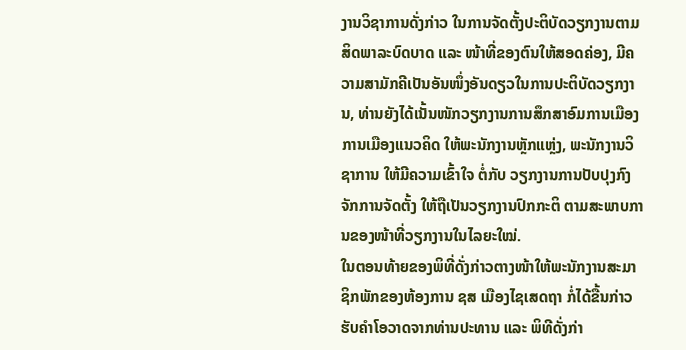ງານວິຊາການດັ່ງກ່າວ ໃນການຈັດຕັ້ງປະຕິບັດວຽກງານຕາມສິດພາລະບົດບາດ ແລະ ໜ້າທີ່ຂອງຕົນໃຫ້ສອດຄ່ອງ, ມີຄວາມສາມັກຄີເປັນອັນໜຶ່ງອັນດຽວໃນການປະຕິບັດວຽກງານ, ທ່ານຍັງໄດ້ເນັ້ນໜັກວຽກງານການສຶກສາອົມການເມືອງການເມືອງແນວຄິດ ໃຫ້ພະນັກງານຫຼັກແຫຼ່ງ, ພະນັກງານວິຊາການ ໃຫ້ມີຄວາມເຂົ້າໃຈ ຕໍ່ກັບ ວຽກງານການປັບປຸງກົງຈັກການຈັດຕັ້ງ ໃຫ້ຖືເປັນວຽກງານປົກກະຕິ ຕາມສະພາບການຂອງໜ້າທີ່ວຽກງານໃນໄລຍະໃໝ່.
ໃນຕອນທ້າຍຂອງພິທີ່ດັ່ງກ່າວຕາງໜ້າໃຫ້ພະນັກງານສະມາຊິກພັກຂອງຫ້ອງການ ຊສ ເມືອງໄຊເສດຖາ ກໍ່ໄດ້ຂື້ນກ່າວຮັບຄໍາໂອວາດຈາກທ່ານປະທານ ແລະ ພິທີດັ່ງກ່າ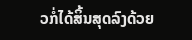ວກໍ່ໄດ້ສິ້ນສຸດລົງດ້ວຍ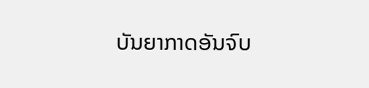ບັນຍາກາດອັນຈົບ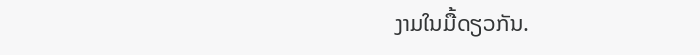ງາມໃນມື້ດຽວກັນ.